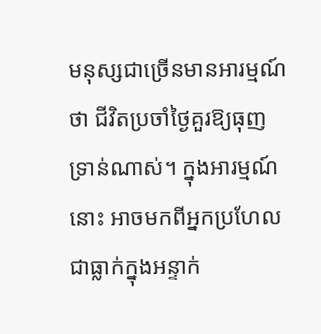មនុស្សជាច្រើនមានអារម្មណ៍ថា ជីវិតប្រចាំថ្ងៃគួរឱ្យធុញទ្រាន់ណាស់។ ក្នុងអារម្មណ៍នោះ អាចមកពីអ្នកប្រហែលជាធ្លាក់ក្នុងអន្ទាក់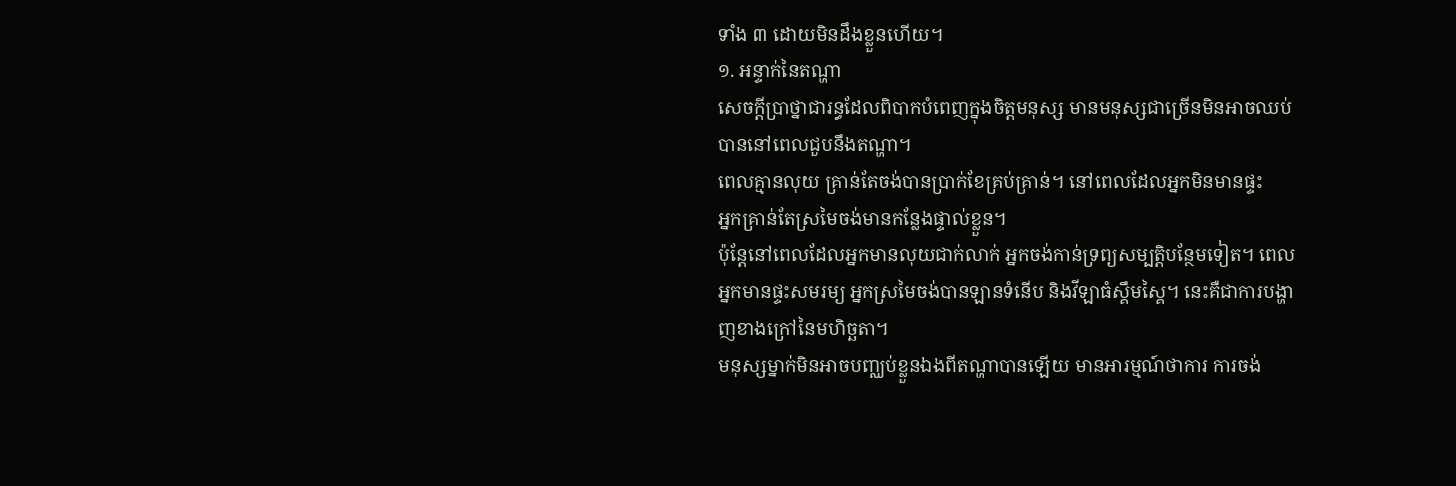ទាំង ៣ ដោយមិនដឹងខ្លួនហើយ។
១. អន្ទាក់នៃតណ្ហា
សេចក្តីប្រាថ្នាជារន្ធដែលពិបាកបំពេញក្នុងចិត្តមនុស្ស មានមនុស្សជាច្រើនមិនអាចឈប់បាននៅពេលជួបនឹងតណ្ហា។
ពេលគ្មានលុយ គ្រាន់តែចង់បានប្រាក់ខែគ្រប់គ្រាន់។ នៅពេលដែលអ្នកមិនមានផ្ទះ
អ្នកគ្រាន់តែស្រមៃចង់មានកន្លែងផ្ទាល់ខ្លួន។
ប៉ុន្តែនៅពេលដែលអ្នកមានលុយជាក់លាក់ អ្នកចង់កាន់ទ្រព្យសម្បត្តិបន្ថែមទៀត។ ពេលអ្នកមានផ្ទះសមរម្យ អ្នកស្រមៃចង់បានឡានទំនើប និងវីឡាធំស្គឹមស្គៃ។ នេះគឺជាការបង្ហាញខាងក្រៅនៃមហិច្ឆតា។
មនុស្សម្នាក់មិនអាចបញ្ឈប់ខ្លួនឯងពីតណ្ហាបានឡើយ មានអារម្មណ៍ថាការ ការចង់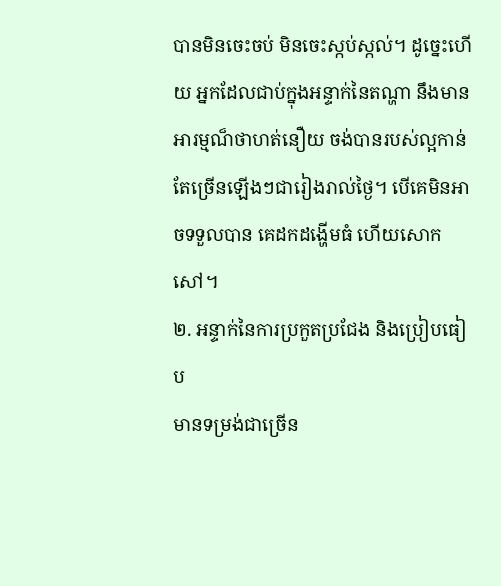បានមិនចេះចប់ មិនចេះស្កប់ស្កល់។ ដូច្នេះហើយ អ្នកដែលជាប់ក្នុងអន្ទាក់នៃតណ្ហា នឹងមានអារម្មណ៏ថាហត់នឿយ ចង់បានរបស់ល្អកាន់តែច្រើនឡើងៗជារៀងរាល់ថ្ងៃ។ បើគេមិនអាចទទួលបាន គេដកដង្ហើមធំ ហើយសោកសៅ។
២. អន្ទាក់នៃការប្រកួតប្រជែង និងប្រៀបធៀប
មានទម្រង់ជាច្រើន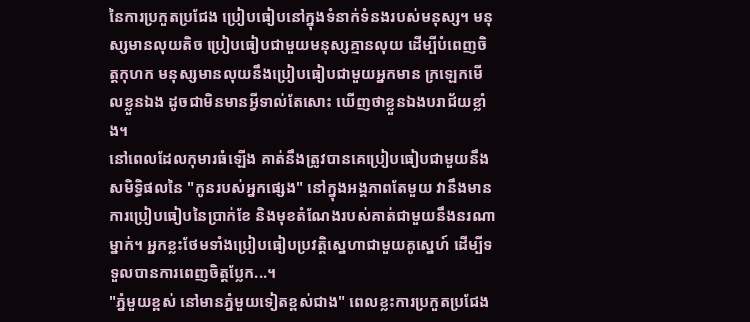នៃការប្រកួតប្រជែង ប្រៀបធៀបនៅក្នុងទំនាក់ទំនងរបស់មនុស្ស។ មនុស្សមានលុយតិច ប្រៀបធៀបជាមួយមនុស្សគ្មានលុយ ដើម្បីបំពេញចិត្តកុហក មនុស្សមានលុយនឹងប្រៀបធៀបជាមួយអ្នកមាន ក្រឡេកមើលខ្លួនឯង ដូចជាមិនមានអ្វីទាល់តែសោះ ឃើញថាខ្លួនឯងបរាជ័យខ្លាំង។
នៅពេលដែលកុមារធំឡើង គាត់នឹងត្រូវបានគេប្រៀបធៀបជាមួយនឹងសមិទ្ធិផលនៃ "កូនរបស់អ្នកផ្សេង" នៅក្នុងអង្គភាពតែមួយ វានឹងមានការប្រៀបធៀបនៃប្រាក់ខែ និងមុខតំណែងរបស់គាត់ជាមួយនឹងនរណាម្នាក់។ អ្នកខ្លះថែមទាំងប្រៀបធៀបប្រវត្តិស្នេហាជាមួយគូស្នេហ៍ ដើម្បីទទួលបានការពេញចិត្តប្លែក...។
"ភ្នំមួយខ្ពស់ នៅមានភ្នំមួយទៀតខ្ពស់ជាង" ពេលខ្លះការប្រកួតប្រជែង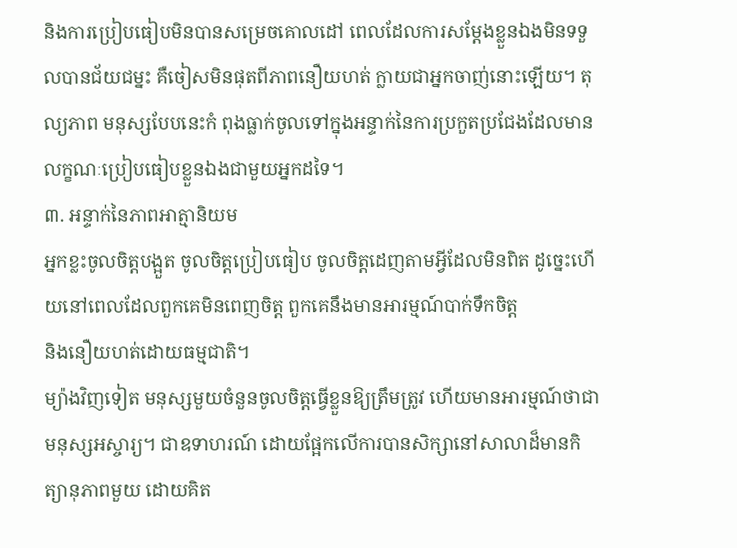និងការប្រៀបធៀបមិនបានសម្រេចគោលដៅ ពេលដែលការសម្ដែងខ្លួនឯងមិនទទួលបានជ័យជម្នះ គឺចៀសមិនផុតពីភាពនឿយហត់ ក្លាយជាអ្នកចាញ់នោះឡើយ។ តុល្យភាព មនុស្សបែបនេះកំ ពុងធ្លាក់ចូលទៅក្នុងអន្ទាក់នៃការប្រកួតប្រជែងដែលមានលក្ខណៈប្រៀបធៀបខ្លួនឯងជាមួយអ្នកដទៃ។
៣. អន្ទាក់នៃភាពអាត្មានិយម
អ្នកខ្លះចូលចិត្តបង្អួត ចូលចិត្តប្រៀបធៀប ចូលចិត្តដេញតាមអ្វីដែលមិនពិត ដូច្នេះហើយនៅពេលដែលពួកគេមិនពេញចិត្ត ពួកគេនឹងមានអារម្មណ៍បាក់ទឹកចិត្ត
និងនឿយហត់ដោយធម្មជាតិ។
ម្យ៉ាងវិញទៀត មនុស្សមួយចំនួនចូលចិត្តធ្វើខ្លួនឱ្យត្រឹមត្រូវ ហើយមានអារម្មណ៍ថាជាមនុស្សអស្ចារ្យ។ ជាឧទាហរណ៍ ដោយផ្អែកលើការបានសិក្សានៅសាលាដ៏មានកិត្យានុភាពមួយ ដោយគិត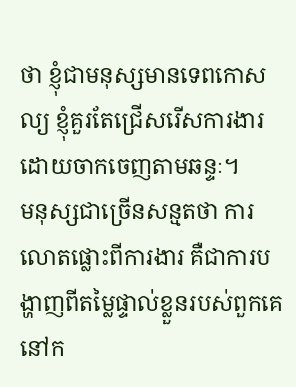ថា ខ្ញុំជាមនុស្សមានទេពកោសល្យ ខ្ញុំគួរតែជ្រើសរើសការងារដោយចាកចេញតាមឆន្ទៈ។
មនុស្សជាច្រើនសន្មតថា ការលោតផ្លោះពីការងារ គឺជាការបង្ហាញពីតម្លៃផ្ទាល់ខ្លួនរបស់ពួកគេនៅក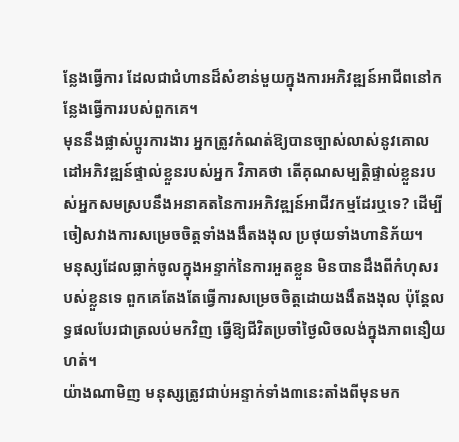ន្លែងធ្វើការ ដែលជាជំហានដ៏សំខាន់មួយក្នុងការអភិវឌ្ឍន៍អាជីពនៅកន្លែងធ្វើការរបស់ពួកគេ។
មុននឹងផ្លាស់ប្តូរការងារ អ្នកត្រូវកំណត់ឱ្យបានច្បាស់លាស់នូវគោលដៅអភិវឌ្ឍន៍ផ្ទាល់ខ្លួនរបស់អ្នក វិភាគថា តើគុណសម្បត្តិផ្ទាល់ខ្លួនរបស់អ្នកសមស្របនឹងអនាគតនៃការអភិវឌ្ឍន៍អាជីវកម្មដែរឬទេ? ដើម្បីចៀសវាងការសម្រេចចិត្តទាំងងងឹតងងុល ប្រថុយទាំងហានិភ័យ។
មនុស្សដែលធ្លាក់ចូលក្នុងអន្ទាក់នៃការអួតខ្លួន មិនបានដឹងពីកំហុសរបស់ខ្លួនទេ ពួកគេតែងតែធ្វើការសម្រេចចិត្តដោយងងឹតងងុល ប៉ុន្តែលទ្ធផលបែរជាត្រលប់មកវិញ ធ្វើឱ្យជីវិតប្រចាំថ្ងៃលិចលង់ក្នុងភាពនឿយហត់។
យ៉ាងណាមិញ មនុស្សត្រូវជាប់អន្ទាក់ទាំង៣នេះតាំងពីមុនមក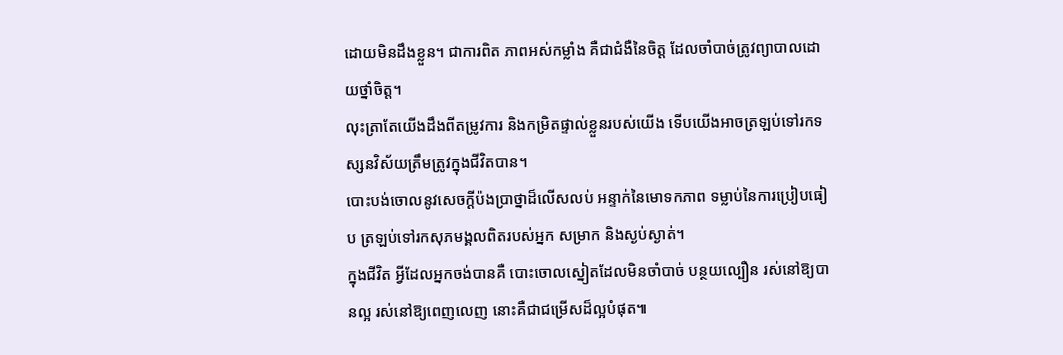ដោយមិនដឹងខ្លួន។ ជាការពិត ភាពអស់កម្លាំង គឺជាជំងឺនៃចិត្ត ដែលចាំបាច់ត្រូវព្យាបាលដោយថ្នាំចិត្ត។
លុះត្រាតែយើងដឹងពីតម្រូវការ និងកម្រិតផ្ទាល់ខ្លួនរបស់យើង ទើបយើងអាចត្រឡប់ទៅរកទស្សនវិស័យត្រឹមត្រូវក្នុងជីវិតបាន។
បោះបង់ចោលនូវសេចក្តីប៉ងប្រាថ្នាដ៏លើសលប់ អន្ទាក់នៃមោទកភាព ទម្លាប់នៃការប្រៀបធៀប ត្រឡប់ទៅរកសុភមង្គលពិតរបស់អ្នក សម្រាក និងស្ងប់ស្ងាត់។
ក្នុងជីវិត អ្វីដែលអ្នកចង់បានគឺ បោះចោលស្នៀតដែលមិនចាំបាច់ បន្ថយល្បឿន រស់នៅឱ្យបានល្អ រស់នៅឱ្យពេញលេញ នោះគឺជាជម្រើសដ៏ល្អបំផុត៕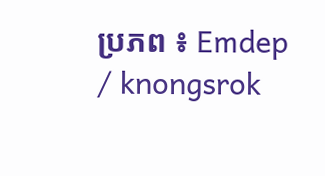ប្រភព ៖ Emdep / knongsrok